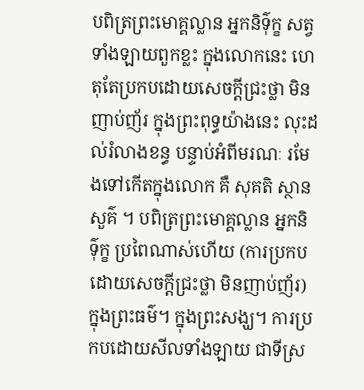បពិត្រព្រះមោគ្គល្លាន អ្នកនិទ៌ុក្ខ សត្វទាំងឡាយពួកខ្លះ ក្នុងលោកនេះ ហេតុតែប្រកបដោយសេចក្ដីជ្រះថ្លា មិនញាប់ញ័រ ក្នុងព្រះពុទ្ធយ៉ាងនេះ លុះដល់រំលាងខន្ធ បន្ទាប់អំពីមរណៈ រមែងទៅកើតក្នុងលោក គឺ សុគតិ ស្ថានសួគ៌ ។ បពិត្រព្រះមោគ្គល្លាន អ្នកនិទ៌ុក្ខ ប្រពៃណាស់ហើយ (ការប្រកបដោយសេចក្ដីជ្រះថ្លា មិនញាប់ញ័រ) ក្នុងព្រះធម៌។ ក្នុងព្រះសង្ឃ។ ការប្រកបដោយសីលទាំងឡាយ ជាទីស្រ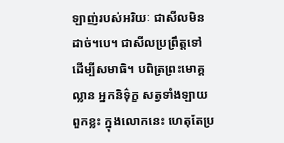ឡាញ់របស់អរិយៈ ជាសីលមិនដាច់។បេ។ ជាសីលប្រព្រឹត្តទៅ ដើម្បីសមាធិ។ បពិត្រព្រះមោគ្គល្លាន អ្នកនិទ៌ុក្ខ សត្វទាំងឡាយពួកខ្លះ ក្នុងលោកនេះ ហេតុតែប្រ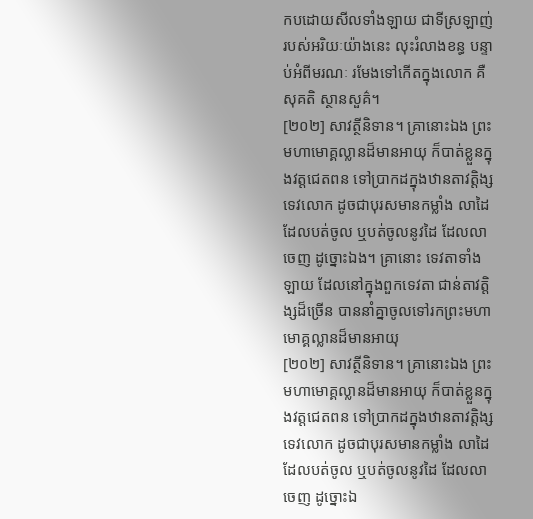កបដោយសីលទាំងឡាយ ជាទីស្រឡាញ់ របស់អរិយៈយ៉ាងនេះ លុះរំលាងខន្ធ បន្ទាប់អំពីមរណៈ រមែងទៅកើតក្នុងលោក គឺសុគតិ ស្ថានសួគ៌។
[២០២] សាវត្ថីនិទាន។ គ្រានោះឯង ព្រះមហាមោគ្គល្លានដ៏មានអាយុ ក៏បាត់ខ្លួនក្នុងវត្តជេតពន ទៅប្រាកដក្នុងឋានតាវត្តិង្សទេវលោក ដូចជាបុរសមានកម្លាំង លាដៃដែលបត់ចូល ឬបត់ចូលនូវដៃ ដែលលាចេញ ដូច្នោះឯង។ គ្រានោះ ទេវតាទាំងឡាយ ដែលនៅក្នុងពួកទេវតា ជាន់តាវត្តិង្សដ៏ច្រើន បាននាំគ្នាចូលទៅរកព្រះមហាមោគ្គល្លានដ៏មានអាយុ
[២០២] សាវត្ថីនិទាន។ គ្រានោះឯង ព្រះមហាមោគ្គល្លានដ៏មានអាយុ ក៏បាត់ខ្លួនក្នុងវត្តជេតពន ទៅប្រាកដក្នុងឋានតាវត្តិង្សទេវលោក ដូចជាបុរសមានកម្លាំង លាដៃដែលបត់ចូល ឬបត់ចូលនូវដៃ ដែលលាចេញ ដូច្នោះឯ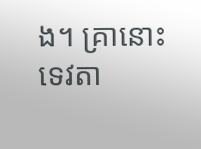ង។ គ្រានោះ ទេវតា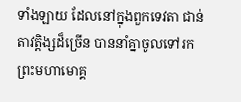ទាំងឡាយ ដែលនៅក្នុងពួកទេវតា ជាន់តាវត្តិង្សដ៏ច្រើន បាននាំគ្នាចូលទៅរកព្រះមហាមោគ្គ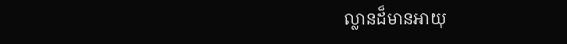ល្លានដ៏មានអាយុ